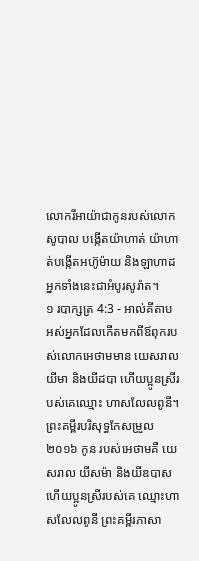លោករីអាយ៉ាជាកូនរបស់លោកសូបាល បង្កើតយ៉ាហាត់ យ៉ាហាត់បង្កើតអហ៊ូម៉ាយ និងឡាហាដ អ្នកទាំងនេះជាអំបូរសូរ៉ាត។
១ របាក្សត្រ 4:3 - អាល់គីតាប អស់អ្នកដែលកើតមកពីឪពុករបស់លោកអេថាមមាន យេសរាល យីមា និងយីដបា ហើយប្អូនស្រីរបស់គេឈ្មោះ ហាសលែលពូនី។ ព្រះគម្ពីរបរិសុទ្ធកែសម្រួល ២០១៦ កូន របស់អេថាមគឺ យេសរាល យីសម៉ា និងយីឌបាស ហើយប្អូនស្រីរបស់គេ ឈ្មោះហាសលែលពូនី ព្រះគម្ពីរភាសា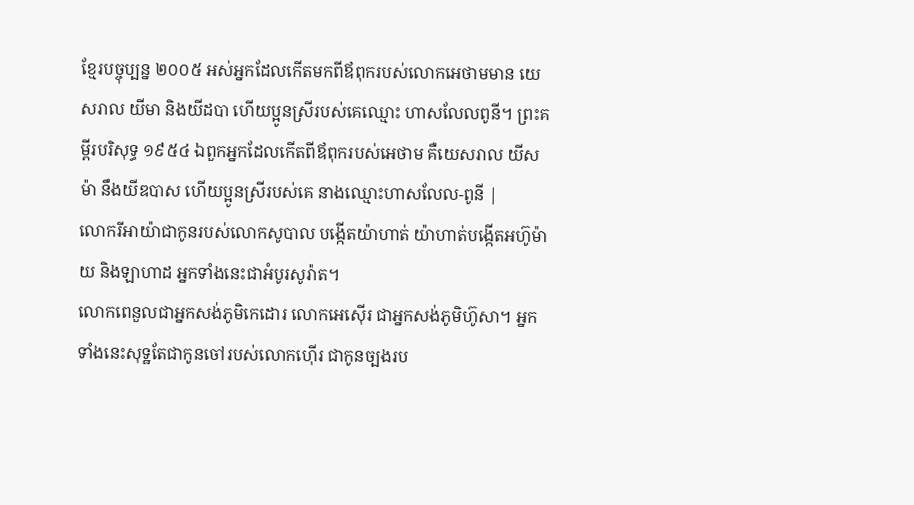ខ្មែរបច្ចុប្បន្ន ២០០៥ អស់អ្នកដែលកើតមកពីឪពុករបស់លោកអេថាមមាន យេសរាល យីមា និងយីដបា ហើយប្អូនស្រីរបស់គេឈ្មោះ ហាសលែលពូនី។ ព្រះគម្ពីរបរិសុទ្ធ ១៩៥៤ ឯពួកអ្នកដែលកើតពីឪពុករបស់អេថាម គឺយេសរាល យីសម៉ា នឹងយីឌបាស ហើយប្អូនស្រីរបស់គេ នាងឈ្មោះហាសលែល-ពូនី |
លោករីអាយ៉ាជាកូនរបស់លោកសូបាល បង្កើតយ៉ាហាត់ យ៉ាហាត់បង្កើតអហ៊ូម៉ាយ និងឡាហាដ អ្នកទាំងនេះជាអំបូរសូរ៉ាត។
លោកពេនួលជាអ្នកសង់ភូមិកេដោរ លោកអេស៊ើរ ជាអ្នកសង់ភូមិហ៊ូសា។ អ្នកទាំងនេះសុទ្ឋតែជាកូនចៅរបស់លោកហ៊ើរ ជាកូនច្បងរប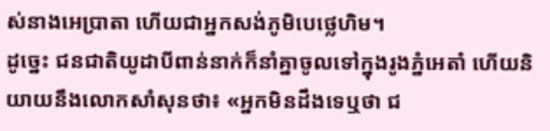ស់នាងអេប្រាតា ហើយជាអ្នកសង់ភូមិបេថ្លេហិម។
ដូច្នេះ ជនជាតិយូដាបីពាន់នាក់ក៏នាំគ្នាចូលទៅក្នុងរូងភ្នំអេតាំ ហើយនិយាយនឹងលោកសាំសុនថា៖ «អ្នកមិនដឹងទេឬថា ជ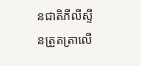នជាតិភីលីស្ទីនត្រួតត្រាលើ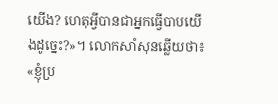យើង? ហេតុអ្វីបានជាអ្នកធ្វើបាបយើងដូច្នេះ?»។ លោកសាំសុនឆ្លើយថា៖ «ខ្ញុំប្រ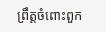ព្រឹត្តចំពោះពួក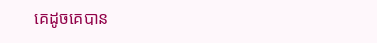គេដូចគេបាន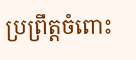ប្រព្រឹត្តចំពោះ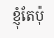ខ្ញុំតែប៉ុ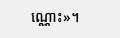ណ្ណោះ»។